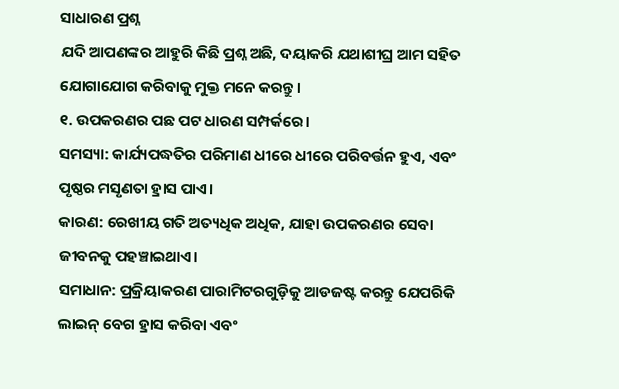ସାଧାରଣ ପ୍ରଶ୍ନ
ଯଦି ଆପଣଙ୍କର ଆହୁରି କିଛି ପ୍ରଶ୍ନ ଅଛି, ଦୟାକରି ଯଥାଶୀଘ୍ର ଆମ ସହିତ ଯୋଗାଯୋଗ କରିବାକୁ ମୁକ୍ତ ମନେ କରନ୍ତୁ।
୧. ଉପକରଣର ପଛ ପଟ ଧାରଣ ସମ୍ପର୍କରେ।
ସମସ୍ୟା: କାର୍ଯ୍ୟପଦ୍ଧତିର ପରିମାଣ ଧୀରେ ଧୀରେ ପରିବର୍ତ୍ତନ ହୁଏ, ଏବଂ ପୃଷ୍ଠର ମସୃଣତା ହ୍ରାସ ପାଏ।
କାରଣ: ରେଖୀୟ ଗତି ଅତ୍ୟଧିକ ଅଧିକ, ଯାହା ଉପକରଣର ସେବା ଜୀବନକୁ ପହଞ୍ଚାଇଥାଏ।
ସମାଧାନ: ପ୍ରକ୍ରିୟାକରଣ ପାରାମିଟରଗୁଡ଼ିକୁ ଆଡଜଷ୍ଟ କରନ୍ତୁ ଯେପରିକି ଲାଇନ୍ ବେଗ ହ୍ରାସ କରିବା ଏବଂ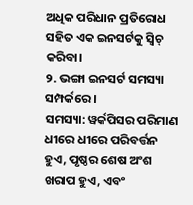ଅଧିକ ପରିଧାନ ପ୍ରତିରୋଧ ସହିତ ଏକ ଇନସର୍ଟକୁ ସ୍ୱିଚ୍ କରିବା।
୨. ଭଙ୍ଗା ଇନସର୍ଟ ସମସ୍ୟା ସମ୍ପର୍କରେ।
ସମସ୍ୟା: ୱର୍କପିସର ପରିମାଣ ଧୀରେ ଧୀରେ ପରିବର୍ତ୍ତନ ହୁଏ, ପୃଷ୍ଠର ଶେଷ ଅଂଶ ଖରାପ ହୁଏ, ଏବଂ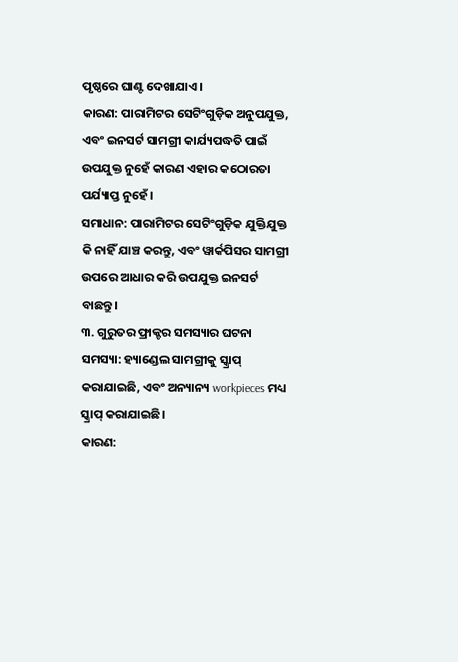ପୃଷ୍ଠରେ ଘାଣ୍ଟ ଦେଖାଯାଏ।
କାରଣ: ପାରାମିଟର ସେଟିଂଗୁଡ଼ିକ ଅନୁପଯୁକ୍ତ, ଏବଂ ଇନସର୍ଟ ସାମଗ୍ରୀ କାର୍ଯ୍ୟପଦ୍ଧତି ପାଇଁ ଉପଯୁକ୍ତ ନୁହେଁ କାରଣ ଏହାର କଠୋରତା ପର୍ଯ୍ୟାପ୍ତ ନୁହେଁ।
ସମାଧାନ: ପାରାମିଟର ସେଟିଂଗୁଡ଼ିକ ଯୁକ୍ତିଯୁକ୍ତ କି ନାହିଁ ଯାଞ୍ଚ କରନ୍ତୁ, ଏବଂ ୱାର୍କପିସର ସାମଗ୍ରୀ ଉପରେ ଆଧାର କରି ଉପଯୁକ୍ତ ଇନସର୍ଟ ବାଛନ୍ତୁ।
୩. ଗୁରୁତର ଫ୍ରାକ୍ଚର ସମସ୍ୟାର ଘଟନା
ସମସ୍ୟା: ହ୍ୟାଣ୍ଡେଲ ସାମଗ୍ରୀକୁ ସ୍କ୍ରାପ୍ କରାଯାଇଛି, ଏବଂ ଅନ୍ୟାନ୍ୟ workpieces ମଧ୍ୟ ସ୍କ୍ରାପ୍ କରାଯାଇଛି।
କାରଣ: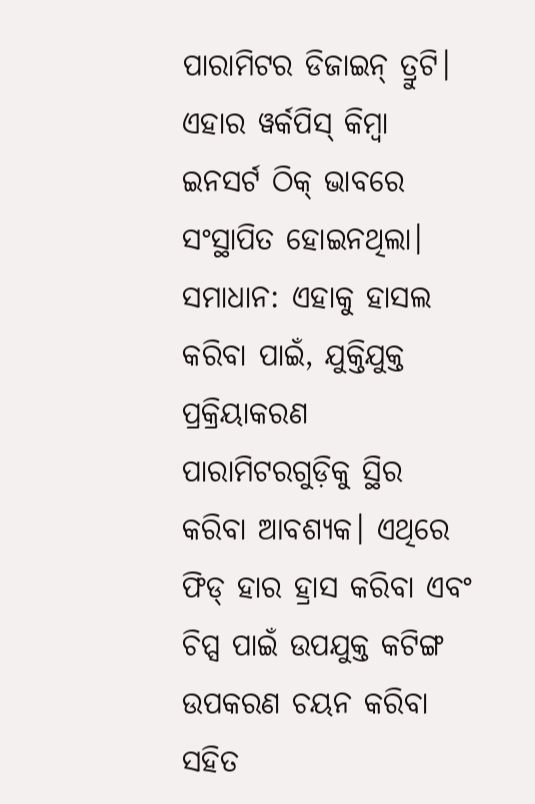ପାରାମିଟର ଡିଜାଇନ୍ ତ୍ରୁଟି। ଏହାର ୱର୍କପିସ୍ କିମ୍ବା ଇନସର୍ଟ ଠିକ୍ ଭାବରେ ସଂସ୍ଥାପିତ ହୋଇନଥିଲା।
ସମାଧାନ: ଏହାକୁ ହାସଲ କରିବା ପାଇଁ, ଯୁକ୍ତିଯୁକ୍ତ ପ୍ରକ୍ରିୟାକରଣ ପାରାମିଟରଗୁଡ଼ିକୁ ସ୍ଥିର କରିବା ଆବଶ୍ୟକ। ଏଥିରେ ଫିଡ୍ ହାର ହ୍ରାସ କରିବା ଏବଂ ଚିପ୍ସ ପାଇଁ ଉପଯୁକ୍ତ କଟିଙ୍ଗ ଉପକରଣ ଚୟନ କରିବା ସହିତ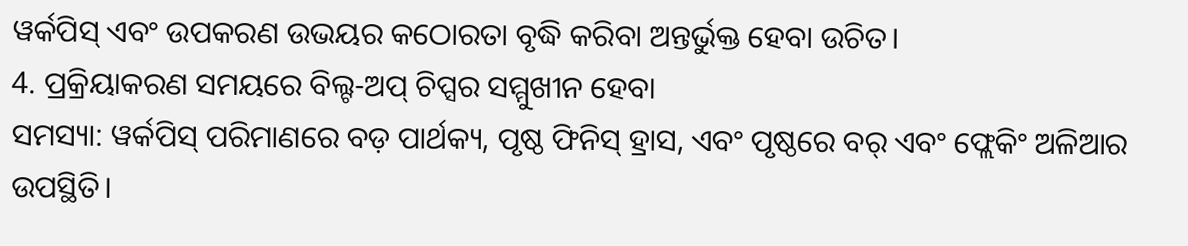ୱର୍କପିସ୍ ଏବଂ ଉପକରଣ ଉଭୟର କଠୋରତା ବୃଦ୍ଧି କରିବା ଅନ୍ତର୍ଭୁକ୍ତ ହେବା ଉଚିତ।
4. ପ୍ରକ୍ରିୟାକରଣ ସମୟରେ ବିଲ୍ଟ-ଅପ୍ ଚିପ୍ସର ସମ୍ମୁଖୀନ ହେବା
ସମସ୍ୟା: ୱର୍କପିସ୍ ପରିମାଣରେ ବଡ଼ ପାର୍ଥକ୍ୟ, ପୃଷ୍ଠ ଫିନିସ୍ ହ୍ରାସ, ଏବଂ ପୃଷ୍ଠରେ ବର୍ ଏବଂ ଫ୍ଲେକିଂ ଅଳିଆର ଉପସ୍ଥିତି।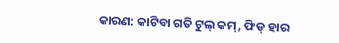କାରଣ: କାଟିବା ଗତି ଟୁଲ୍ କମ୍, ଫିଡ୍ ହାର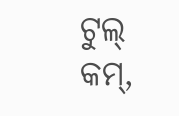ଟୁଲ୍ କମ୍,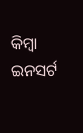କିମ୍ବା ଇନସର୍ଟ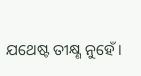ଯଥେଷ୍ଟ ତୀକ୍ଷ୍ଣ ନୁହେଁ।